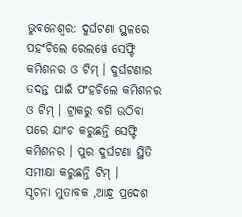ଭୁବନେଶ୍ୱର: ଦୁର୍ଘଟଣା ସ୍ଥଳରେ ପହଂଚିଲେ ରେଲୱେ ସେଫ୍ଟି କମିଶନର ଓ ଟିମ୍ । ଦୁର୍ଘଟଣାର ତଦନ୍ତ ପାଇଁ ପଂହଚିଲେ କମିଶନର ଓ ଟିମ୍ । ଟ୍ରାକରୁ ବଗି ଉଠିବା ପରେ ଯାଂଚ କରୁଛନ୍ତି ସେଫ୍ଟି କମିଶନର । ପୁର ଦୁର୍ଘଟଣା ସ୍ଥିତି ସମୀକ୍ଷା କରୁଛନ୍ତି ଟିମ୍ ।
ସୄଚନା ମୁତାବକ ,ଆନ୍ଧ୍ର ପ୍ରଦେଶ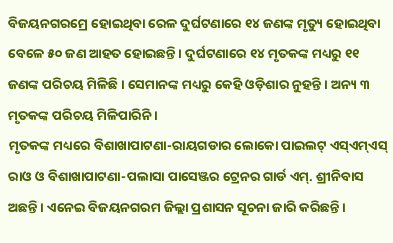ବିଜୟନଗରମ୍ରେ ହୋଇଥିବା ରେଳ ଦୁର୍ଘଟଣାରେ ୧୪ ଜଣଙ୍କ ମୃତ୍ୟୁ ହୋଇଥିବା ବେଳେ ୫୦ ଜଣ ଆହତ ହୋଇଛନ୍ତି । ଦୁର୍ଘଟଣାରେ ୧୪ ମୃତକଙ୍କ ମଧ୍ୟରୁ ୧୧ ଜଣଙ୍କ ପରିଚୟ ମିଳିଛି । ସେମାନଙ୍କ ମଧ୍ୟରୁ କେହି ଓଡ଼ିଶାର ନୁହନ୍ତି । ଅନ୍ୟ ୩ ମୃତକଙ୍କ ପରିଚୟ ମିଳିପାରିନି ।
ମୃତକଙ୍କ ମଧ୍ୟରେ ବିଶାଖାପାଟଣା-ରାୟଗଡାର ଲୋକୋ ପାଇଲଟ୍ ଏସ୍ଏମ୍ଏସ୍ ରାଓ ଓ ବିଶାଖାପାଟଣା-ପଲାସା ପାସେଞ୍ଜର ଟ୍ରେନର ଗାର୍ଡ ଏମ୍. ଶ୍ରୀନିବାସ ଅଛନ୍ତି । ଏନେଇ ବିଜୟନଗରମ ଜିଲ୍ଲା ପ୍ରଶାସନ ସୂଚନା ଜାରି କରିଛନ୍ତି ।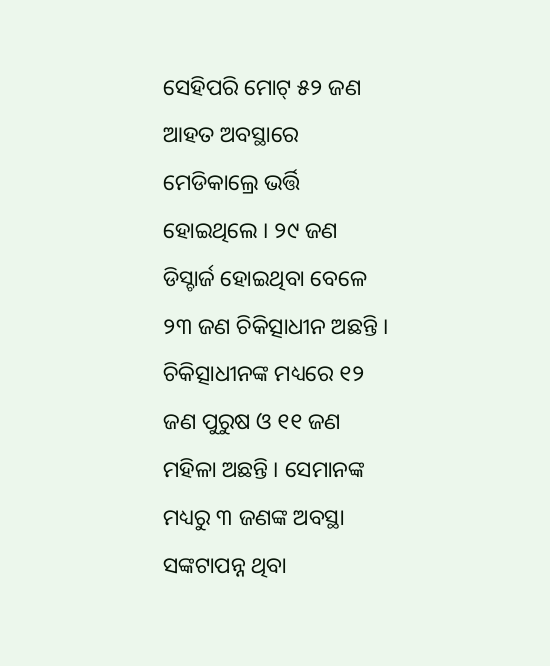ସେହିପରି ମୋଟ୍ ୫୨ ଜଣ ଆହତ ଅବସ୍ଥାରେ ମେଡିକାଲ୍ରେ ଭର୍ତ୍ତି ହୋଇଥିଲେ । ୨୯ ଜଣ ଡିସ୍ଚାର୍ଜ ହୋଇଥିବା ବେଳେ ୨୩ ଜଣ ଚିକିତ୍ସାଧୀନ ଅଛନ୍ତି । ଚିକିତ୍ସାଧୀନଙ୍କ ମଧ୍ୟରେ ୧୨ ଜଣ ପୁରୁଷ ଓ ୧୧ ଜଣ ମହିଳା ଅଛନ୍ତି । ସେମାନଙ୍କ ମଧ୍ୟରୁ ୩ ଜଣଙ୍କ ଅବସ୍ଥା ସଙ୍କଟାପନ୍ନ ଥିବା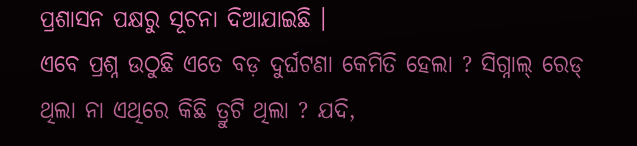ପ୍ରଶାସନ ପକ୍ଷରୁ ସୂଚନା ଦିଆଯାଇଛି ।
ଏବେ ପ୍ରଶ୍ନ ଉଠୁଛି ଏତେ ବଡ଼ ଦୁର୍ଘଟଣା କେମିତି ହେଲା ? ସିଗ୍ନାଲ୍ ରେଡ୍ ଥିଲା ନା ଏଥିରେ କିଛି ତ୍ରୁଟି ଥିଲା ? ଯଦି,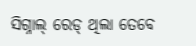ସିଗ୍ନାଲ୍ ରେଡ୍ ଥିଲା ତେବେ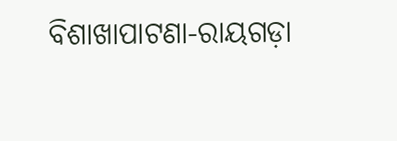ବିଶାଖାପାଟଣା-ରାୟଗଡ଼ା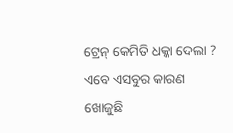ଟ୍ରେନ୍ କେମିତି ଧକ୍କା ଦେଲା ? ଏବେ ଏସବୁର କାରଣ ଖୋଜୁଛି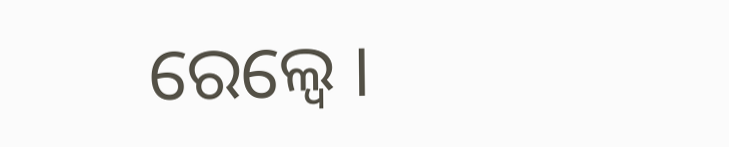ରେଲ୍ୱେ ।